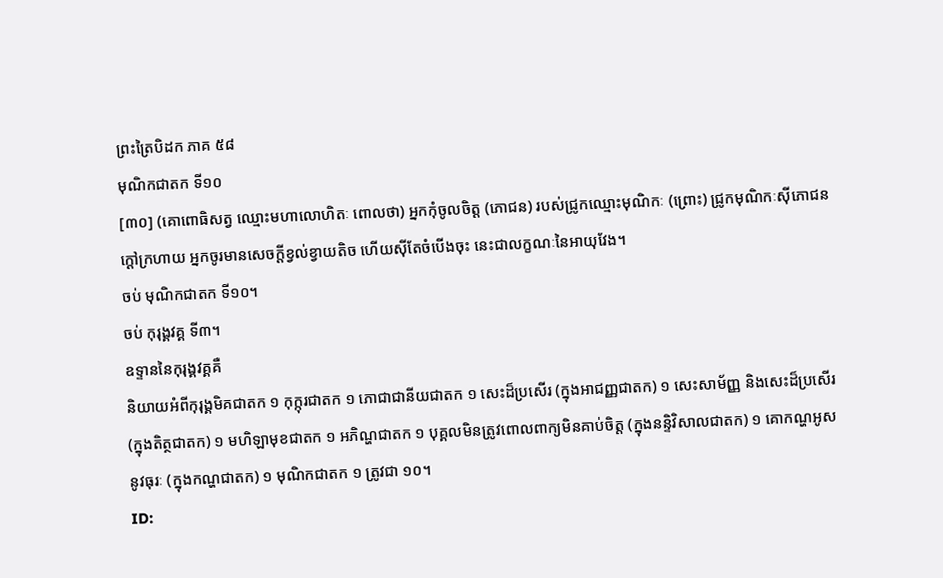ព្រះត្រៃបិដក ភាគ ៥៨
មុណិកជាតក ទី១០
[៣០] (គោពោធិសត្វ ឈ្មោះមហាលោហិតៈ ពោលថា) អ្នកកុំចូលចិត្ត (ភោជន) របស់ជ្រូកឈ្មោះមុណិកៈ (ព្រោះ) ជ្រូកមុណិកៈស៊ីភោជនក្តៅក្រហាយ អ្នកចូរមានសេចក្តីខ្វល់ខ្វាយតិច ហើយស៊ីតែចំបើងចុះ នេះជាលក្ខណៈនៃអាយុវែង។
ចប់ មុណិកជាតក ទី១០។
ចប់ កុរុង្គវគ្គ ទី៣។
ឧទ្ទាននៃកុរុង្គវគ្គគឺ
និយាយអំពីកុរុង្គមិគជាតក ១ កុក្កុរជាតក ១ ភោជាជានីយជាតក ១ សេះដ៏ប្រសើរ (ក្នុងអាជញ្ញជាតក) ១ សេះសាម័ញ្ញ និងសេះដ៏ប្រសើរ (ក្នុងតិត្ថជាតក) ១ មហិឡាមុខជាតក ១ អភិណ្ហជាតក ១ បុគ្គលមិនត្រូវពោលពាក្យមិនគាប់ចិត្ត (ក្នុងនន្ទិវិសាលជាតក) ១ គោកណ្ហអូសនូវធុរៈ (ក្នុងកណ្ហជាតក) ១ មុណិកជាតក ១ ត្រូវជា ១០។
ID: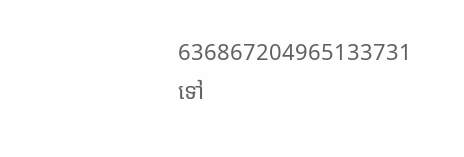636867204965133731
ទៅ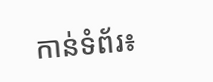កាន់ទំព័រ៖